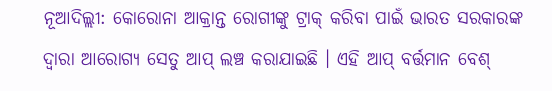ନୂଆଦିଲ୍ଲୀ: କୋରୋନା ଆକ୍ରାନ୍ତ ରୋଗୀଙ୍କୁ ଟ୍ରାକ୍ କରିବା ପାଇଁ ଭାରତ ସରକାରଙ୍କ ଦ୍ୱାରା ଆରୋଗ୍ୟ ସେତୁ ଆପ୍ ଲଞ୍ଚ କରାଯାଇଛି । ଏହି ଆପ୍ ବର୍ତ୍ତମାନ ବେଶ୍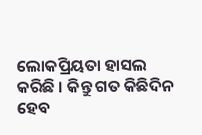ଲୋକପ୍ରିୟତା ହାସଲ କରିଛି । କିନ୍ତୁ ଗତ କିଛିଦିନ ହେବ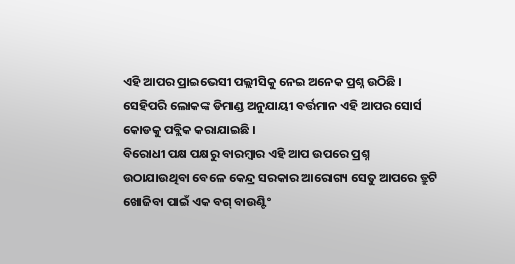ଏହି ଆପର ପ୍ରାଇଭେସୀ ପଲ୍ଲୀସିକୁ ନେଇ ଅନେକ ପ୍ରଶ୍ନ ଉଠିଛି । ସେହିପରି ଲୋକଙ୍କ ଡିମାଣ୍ଡ ଅନୁଯାୟୀ ବର୍ତ୍ତମାନ ଏହି ଆପର ସୋର୍ସ କୋଡକୁ ପବ୍ଲିକ କରାଯାଇଛି ।
ବିରୋଧୀ ପକ୍ଷ ପକ୍ଷରୁ ବାରମ୍ବାର ଏହି ଆପ ଉପରେ ପ୍ରଶ୍ନ ଉଠାଯାଉଥିବା ବେଳେ କେନ୍ଦ୍ର ସରକାର ଆରୋଗ୍ୟ ସେତୁ ଆପରେ ତ୍ରୁଟି ଖୋଜିବା ପାଇଁ ଏକ ବଗ୍ ବାଉଣ୍ଟିଂ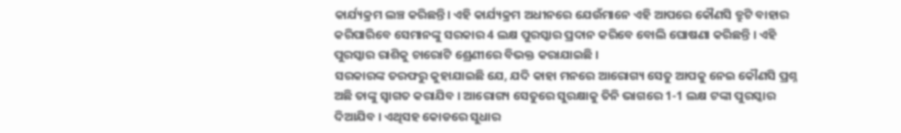କାର୍ଯ୍ୟକ୍ରମ ଲଞ୍ଚ କରିଛନ୍ତି। ଏହି କାର୍ଯ୍ୟକ୍ରମ ଅଧୀନରେ ଯେଉଁମାନେ ଏହି ଆପରେ କୌଣସି ତ୍ରୁଟି ବାହାର କରିପାରିବେ ସେମାନଙ୍କୁ ସରକାର 4 ଲକ୍ଷ ପୁରସ୍କାର ପ୍ରଦାନ କରିବେ ବୋଲି ଘୋଷଣା କରିଛନ୍ତି । ଏହି ପୁରସ୍କାର ରାଶିକୁ ଚାରୋଟି ଶ୍ରେଣୀରେ ବିଭକ୍ତ କରାଯାଇଛି ।
ସରକାରଙ୍କ ତରଫରୁ କୁହାଯାଇଛି ଯେ, ଯଦି କାହା ମନରେ ଆରୋଗ୍ୟ ସେତୁ ଆପକୁ ନେଇ କୌଣସି ପ୍ରଶ୍ନ ଅଛି ତାଙ୍କୁ ସ୍ବାଗତ କରାଯିବ । ଆରୋଗ୍ୟ ସେତୁରେ ସୁରକ୍ଷାକୁ ତିନି ଭାଗରେ 1-1 ଲକ୍ଷ ଟଙ୍କା ପୁରସ୍କାର ଦିଆଯିବ । ଏଥିସହ କୋଡରେ ସୁଧାର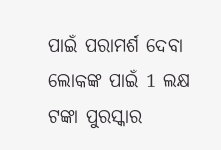ପାଇଁ ପରାମର୍ଶ ଦେବା ଲୋକଙ୍କ ପାଇଁ 1 ଲକ୍ଷ ଟଙ୍କା ପୁରସ୍କାର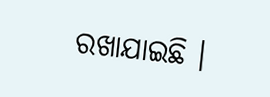ରଖାଯାଇଛି ।